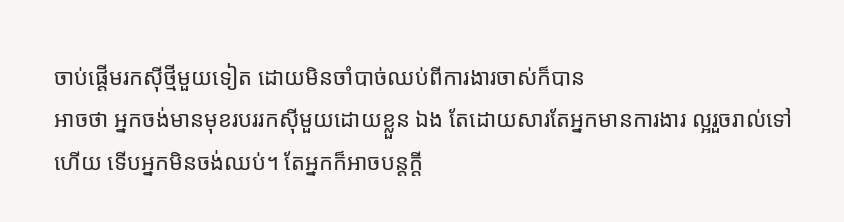ចាប់ផ្ដើមរកស៊ីថ្មីមួយទៀត ដោយមិនចាំបាច់ឈប់ពីការងារចាស់ក៏បាន
អាចថា អ្នកចង់មានមុខរបររកស៊ីមួយដោយខ្លួន ឯង តែដោយសារតែអ្នកមានការងារ ល្អរួចរាល់ទៅហើយ ទើបអ្នកមិនចង់ឈប់។ តែអ្នកក៏អាចបន្តក្ដី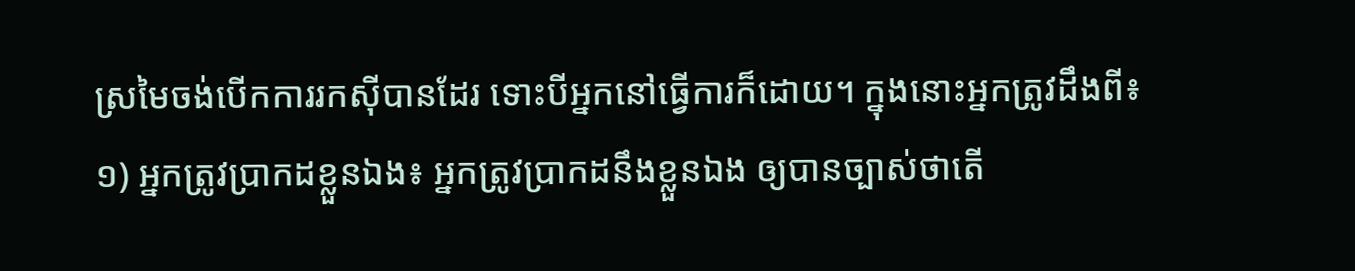ស្រមៃចង់បើកការរកស៊ីបានដែរ ទោះបីអ្នកនៅធ្វើការក៏ដោយ។ ក្នុងនោះអ្នកត្រូវដឹងពី៖
១) អ្នកត្រូវប្រាកដខ្លួនឯង៖ អ្នកត្រូវប្រាកដនឹងខ្លួនឯង ឲ្យបានច្បាស់ថាតើ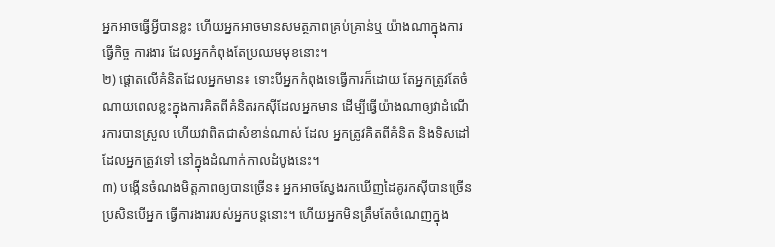អ្នកអាចធ្វើអ្វីបានខ្លះ ហើយអ្នកអាចមានសមត្ថភាពគ្រប់គ្រាន់ឬ យ៉ាងណាក្នុងការធ្វើកិច្ច ការងារ ដែលអ្នកកំពុងតែប្រឈមមុខនោះ។
២) ផ្ដោតលើគំនិតដែលអ្នកមាន៖ ទោះបីអ្នកកំពុងទេធ្វើការក៏ដោយ តែអ្នកត្រូវតែចំណាយពេលខ្លះក្នុងការគិតពីគំនិតរកស៊ីដែលអ្នកមាន ដើម្បីធ្វើយ៉ាងណាឲ្យវាដំណើរការបានស្រួល ហើយវាពិតជាសំខាន់ណាស់ ដែល អ្នកត្រូវគិតពីគំនិត និងទិសដៅដែលអ្នកត្រូវទៅ នៅក្នុងដំណាក់កាលដំបូងនេះ។
៣) បង្កើនចំណងមិត្តភាពឲ្យបានច្រើន៖ អ្នកអាចស្វែងរកឃើញដៃគូរកស៊ីបានច្រើន ប្រសិនបើអ្នក ធ្វើការងាររបស់អ្នកបន្តនោះ។ ហើយអ្នកមិនត្រឹមតែចំណេញក្នុង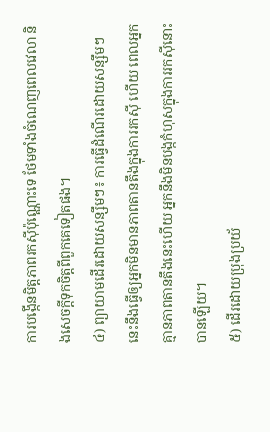ការបង្កើនមិត្តភាពរកស៊ីប៉ុណ្ណោះទេ ថែមទាំងចំណេញពេលវេលា និងសេចក្ដីទុកចិត្តពីពួកគេទៀតផង។
៤) ព្យាយាមដើរដោយសន្សឹមៗ៖ ការធ្វើដំណើរដោយសន្សឹមៗ នេះនឹងធ្វើឲ្យអ្នកមិនមានភាពតានតឹងក្នុងការរកស៊ី ហើយ ពេលអ្នកគ្មានភាពតានតឹងនេះហើយ អ្នកនឹងមិនបង្កកំហុសក្នុងការរកស៊ីនោះបានឡើយ។
៥) ដើរដោយប្រុងប្រយ័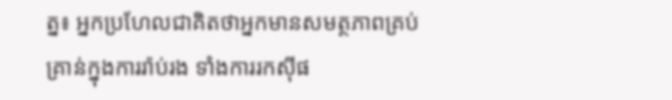ត្ន៖ អ្នកប្រហែលជាគិតថាអ្នកមានសមត្ថភាពគ្រប់គ្រាន់ក្នុងការរ៉ាប់រង ទាំងការរកស៊ីផ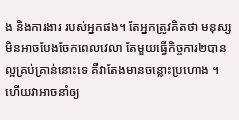ង និងការងារ របស់អ្នកផង។ តែអ្នកត្រូវគិតថា មនុស្សមិនអាចបែងចែកពេលវេលា តែមួយធ្វើកិច្ចការ២បានល្អគ្រប់គ្រាន់នោះទេ គឺវាតែងមានចន្លោះប្រហោង ។ ហើយវាអាចនាំឲ្យ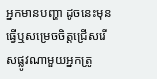អ្នកមានបញ្ហា ដូចនេះមុនធ្វើឬសម្រេចចិត្តជ្រើសរើសផ្លូវណាមួយអ្នកត្រូ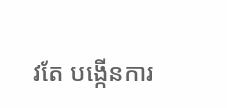វតែ បង្កើនការ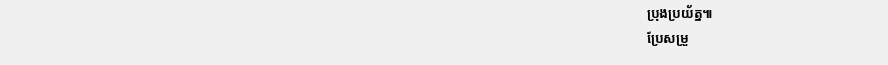ប្រុងប្រយ័ត្ន៕
ប្រែសម្រួ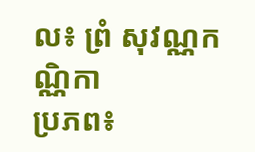ល៖ ព្រំ សុវណ្ណកណ្ណិកា
ប្រភព៖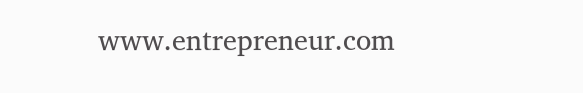www.entrepreneur.com